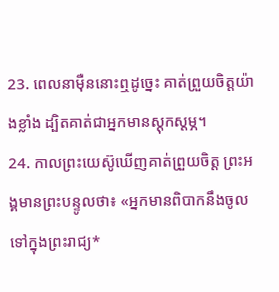23. ពេលនាម៉ឺននោះឮដូច្នេះ គាត់ព្រួយចិត្តយ៉ាងខ្លាំង ដ្បិតគាត់ជាអ្នកមានស្ដុកស្ដម្ភ។
24. កាលព្រះយេស៊ូឃើញគាត់ព្រួយចិត្ត ព្រះអង្គមានព្រះបន្ទូលថា៖ «អ្នកមានពិបាកនឹងចូលទៅក្នុងព្រះរាជ្យ*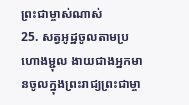ព្រះជាម្ចាស់ណាស់
25. សត្វអូដ្ឋចូលតាមប្រហោងម្ជុល ងាយជាងអ្នកមានចូលក្នុងព្រះរាជ្យព្រះជាម្ចា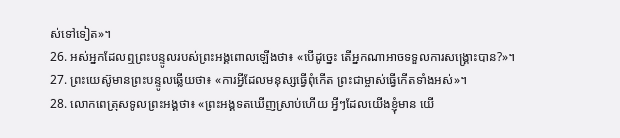ស់ទៅទៀត»។
26. អស់អ្នកដែលឮព្រះបន្ទូលរបស់ព្រះអង្គពោលឡើងថា៖ «បើដូច្នេះ តើអ្នកណាអាចទទួលការសង្គ្រោះបាន?»។
27. ព្រះយេស៊ូមានព្រះបន្ទូលឆ្លើយថា៖ «ការអ្វីដែលមនុស្សធ្វើពុំកើត ព្រះជាម្ចាស់ធ្វើកើតទាំងអស់»។
28. លោកពេត្រុសទូលព្រះអង្គថា៖ «ព្រះអង្គទតឃើញស្រាប់ហើយ អ្វីៗដែលយើងខ្ញុំមាន យើ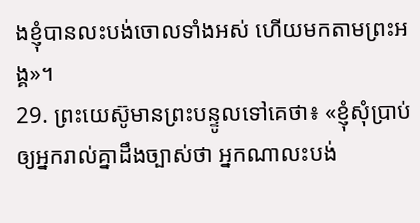ងខ្ញុំបានលះបង់ចោលទាំងអស់ ហើយមកតាមព្រះអង្គ»។
29. ព្រះយេស៊ូមានព្រះបន្ទូលទៅគេថា៖ «ខ្ញុំសុំប្រាប់ឲ្យអ្នករាល់គ្នាដឹងច្បាស់ថា អ្នកណាលះបង់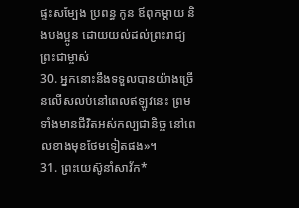ផ្ទះសម្បែង ប្រពន្ធ កូន ឪពុកម្ដាយ និងបងប្អូន ដោយយល់ដល់ព្រះរាជ្យព្រះជាម្ចាស់
30. អ្នកនោះនឹងទទួលបានយ៉ាងច្រើនលើសលប់នៅពេលឥឡូវនេះ ព្រមទាំងមានជីវិតអស់កល្បជានិច្ច នៅពេលខាងមុខថែមទៀតផង»។
31. ព្រះយេស៊ូនាំសាវ័ក*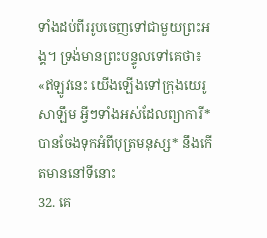ទាំងដប់ពីររូបចេញទៅជាមួយព្រះអង្គ។ ទ្រង់មានព្រះបន្ទូលទៅគេថា៖ «ឥឡូវនេះ យើងឡើងទៅក្រុងយេរូសាឡឹម អ្វីៗទាំងអស់ដែលព្យាការី*បានចែងទុកអំពីបុត្រមនុស្ស* នឹងកើតមាននៅទីនោះ
32. គេ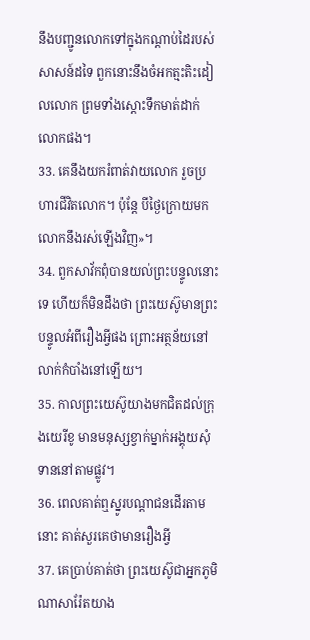នឹងបញ្ជូនលោកទៅក្នុងកណ្ដាប់ដៃរបស់សាសន៍ដទៃ ពួកនោះនឹងចំអកត្មះតិះដៀលលោក ព្រមទាំងស្ដោះទឹកមាត់ដាក់លោកផង។
33. គេនឹងយករំពាត់វាយលោក រួចប្រហារជីវិតលោក។ ប៉ុន្តែ បីថ្ងៃក្រោយមក លោកនឹងរស់ឡើងវិញ»។
34. ពួកសាវ័កពុំបានយល់ព្រះបន្ទូលនោះទេ ហើយក៏មិនដឹងថា ព្រះយេស៊ូមានព្រះបន្ទូលអំពីរឿងអ្វីផង ព្រោះអត្ថន័យនៅលាក់កំបាំងនៅឡើយ។
35. កាលព្រះយេស៊ូយាងមកជិតដល់ក្រុងយេរីខូ មានមនុស្សខ្វាក់ម្នាក់អង្គុយសុំទាននៅតាមផ្លូវ។
36. ពេលគាត់ឮស្នូរបណ្ដាជនដើរតាមនោះ គាត់សួរគេថាមានរឿងអ្វី
37. គេប្រាប់គាត់ថា ព្រះយេស៊ូជាអ្នកភូមិណាសារ៉ែតយាង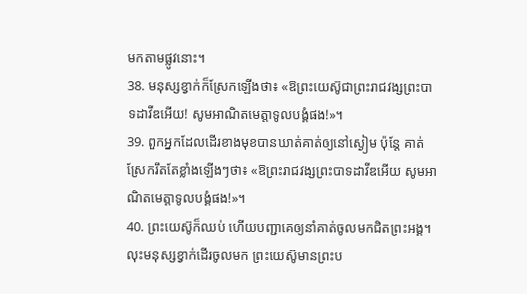មកតាមផ្លូវនោះ។
38. មនុស្សខ្វាក់ក៏ស្រែកឡើងថា៖ «ឱព្រះយេស៊ូជាព្រះរាជវង្សព្រះបាទដាវីឌអើយ! សូមអាណិតមេត្តាទូលបង្គំផង!»។
39. ពួកអ្នកដែលដើរខាងមុខបានឃាត់គាត់ឲ្យនៅស្ងៀម ប៉ុន្តែ គាត់ស្រែករឹតតែខ្លាំងឡើងៗថា៖ «ឱព្រះរាជវង្សព្រះបាទដាវីឌអើយ សូមអាណិតមេត្តាទូលបង្គំផង!»។
40. ព្រះយេស៊ូក៏ឈប់ ហើយបញ្ជាគេឲ្យនាំគាត់ចូលមកជិតព្រះអង្គ។ លុះមនុស្សខ្វាក់ដើរចូលមក ព្រះយេស៊ូមានព្រះប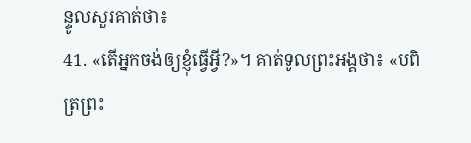ន្ទូលសួរគាត់ថា៖
41. «តើអ្នកចង់ឲ្យខ្ញុំធ្វើអ្វី?»។ គាត់ទូលព្រះអង្គថា៖ «បពិត្រព្រះ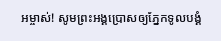អម្ចាស់! សូមព្រះអង្គប្រោសឲ្យភ្នែកទូលបង្គំ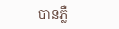បានភ្លឺ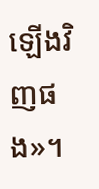ឡើងវិញផង»។